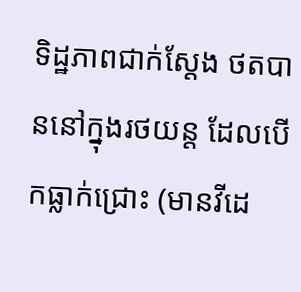ទិដ្ឋភាពជាក់ស្តែង ថតបាននៅក្នុងរថយន្ត ដែលបើកធ្លាក់ជ្រោះ (មានវីដេ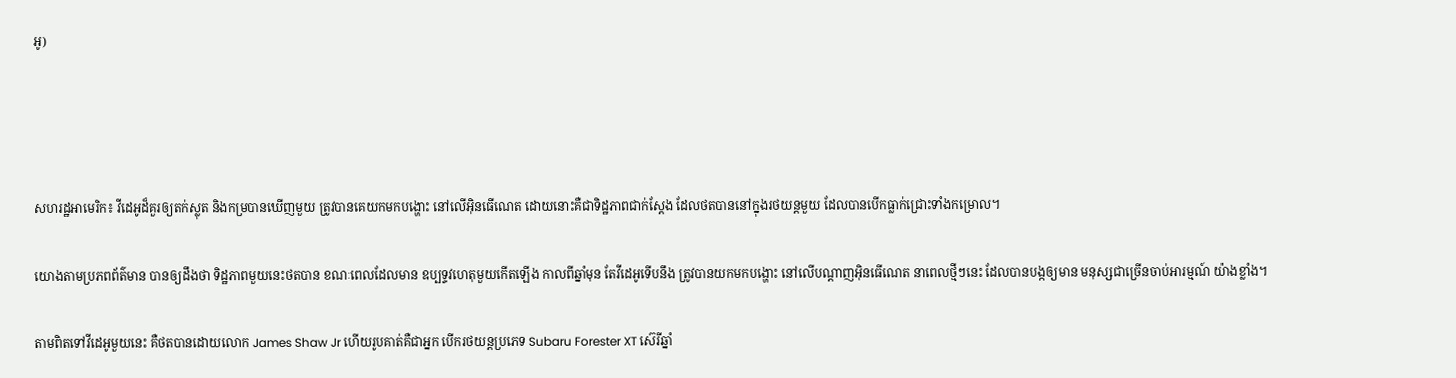អូ)




សហរដ្ឋអាមេរិក៖ វីដេអូដ៏គួរឲ្យតក់ស្លុត និងកម្របានឃើញមួយ ត្រូវបានគេយកមកបង្ហោះ នៅលើអ៊ិនធើណេត ដោយនោះគឺជាទិដ្ឋភាពជាក់ស្តែង ដែលថតបាននៅក្នុងរថយន្តមួយ ដែលបានបើកធ្លាក់ជ្រោះទាំងកម្រោល។

យោងតាមប្រភពព័ត៌មាន បានឲ្យដឹងថា ទិដ្ឋភាពមួយនេះថតបាន ខណៈពេលដែលមាន ឧប្បទ្ទវហេតុមួយកើតឡើង កាលពីឆ្នាំមុន តែវីដេអូទើបនឹង ត្រូវបានយកមកបង្ហោះ នៅលើបណ្តាញអ៊ិនធើណេត នាពេលថ្មីៗនេះ ដែលបានបង្កឲ្យមាន មនុស្សជាច្រើនចាប់អារម្មណ៍ យ៉ាងខ្លាំង។

តាមពិតទៅវីដេអូមួយនេះ គឺថតបានដោយលោក James Shaw Jr ហើយរូបគាត់គឺជាអ្នក បើករថយន្តប្រភេទ Subaru Forester XT ស៊េរីឆ្នាំ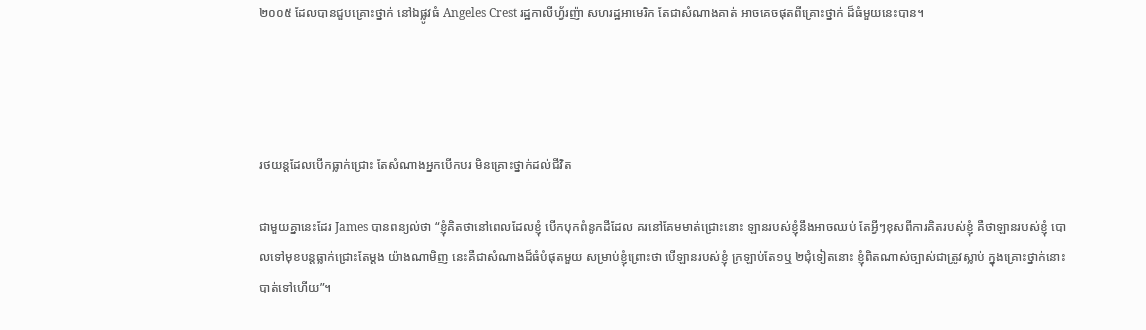២០០៥ ដែលបានជួបគ្រោះថ្នាក់ នៅឯផ្លូវធំ Angeles Crest រដ្ឋកាលីហ្វ័រញ៉ា សហរដ្ឋអាមេរិក តែជាសំណាងគាត់ អាចគេចផុតពីគ្រោះថ្នាក់ ដ៏ធំមួយនេះបាន។




រថយន្តដែលបើកធ្លាក់ជ្រោះ តែសំណាងអ្នកបើកបរ មិនគ្រោះថ្នាក់ដល់ជីវិត

ជាមួយគ្នានេះដែរ James បានពន្យល់ថា “ខ្ញុំគិតថានៅពេលដែលខ្ញុំ បើកបុកពំនូកដីដែល គរនៅគែមមាត់ជ្រោះនោះ ឡានរបស់ខ្ញុំនឹងអាចឈប់ តែអ្វីៗខុសពីការគិតរបស់ខ្ញុំ គឺថាឡានរបស់ខ្ញុំ បោលទៅមុខបន្តធ្លាក់ជ្រោះតែម្តង យ៉ាងណាមិញ នេះគឺជាសំណាងដ៏ធំបំផុតមួយ សម្រាប់ខ្ញុំព្រោះថា បើឡានរបស់ខ្ញុំ ក្រឡាប់តែ១ឬ ២ជុំទៀតនោះ ខ្ញុំពិតណាស់ច្បាស់ជាត្រូវស្លាប់ ក្នុងគ្រោះថ្នាក់នោះបាត់ទៅហើយ”។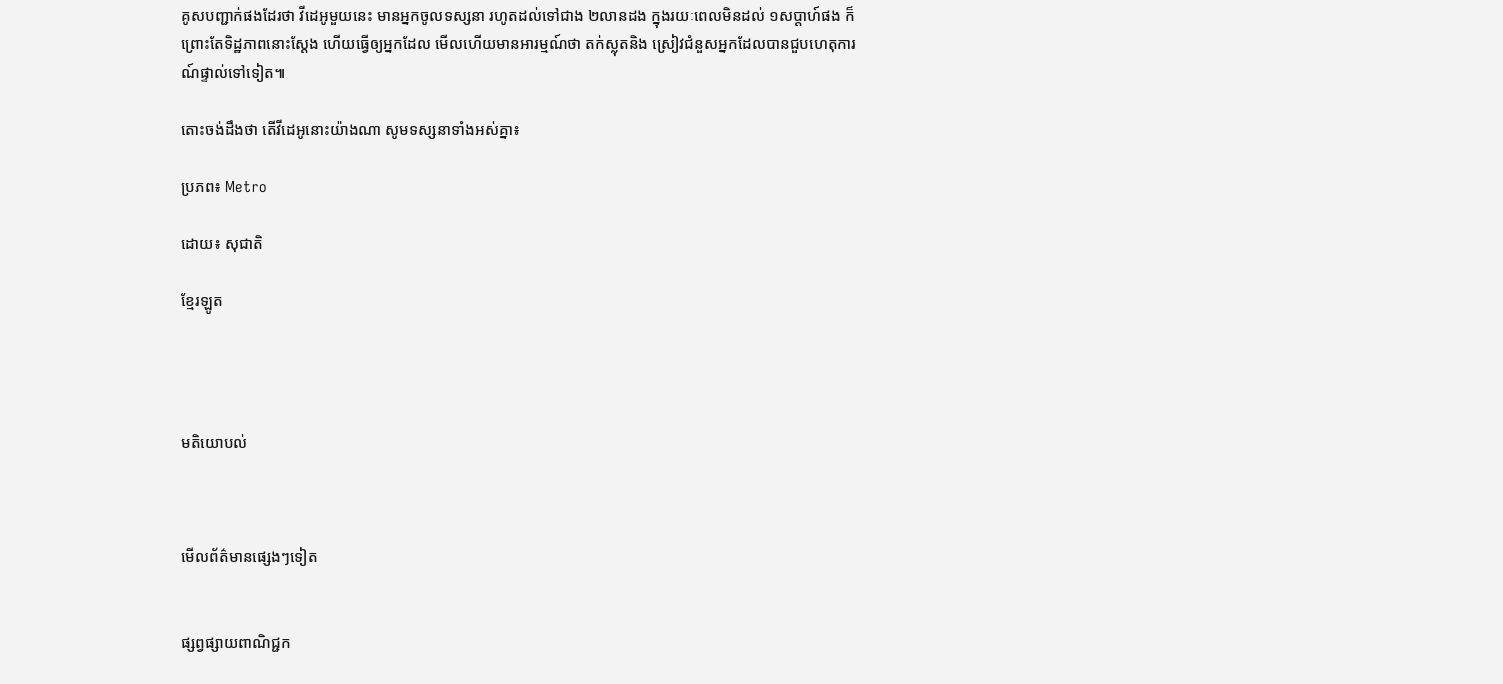គូសបញ្ជាក់ផងដែរថា វីដេអូមួយនេះ មានអ្នកចូលទស្សនា រហូតដល់ទៅជាង ២លានដង ក្នុងរយៈពេលមិនដល់ ១សប្តាហ៍ផង ក៏ព្រោះតែទិដ្ឋភាពនោះស្តែង ហើយធ្វើឲ្យអ្នកដែល មើលហើយមានអារម្មណ៍ថា តក់ស្លុតនិង ស្រៀវជំនួសអ្នកដែលបានជួបហេតុការណ៍ផ្ទាល់ទៅទៀត៕

តោះចង់ដឹងថា តើវីដេអូនោះយ៉ាងណា សូមទស្សនាទាំងអស់គ្នា៖

ប្រភព៖ Metro

ដោយ៖ សុជាតិ

ខ្មែរឡូត




មតិយោបល់



មើលព័ត៌មានផ្សេងៗទៀត


ផ្សព្វផ្សាយពាណិជ្ជក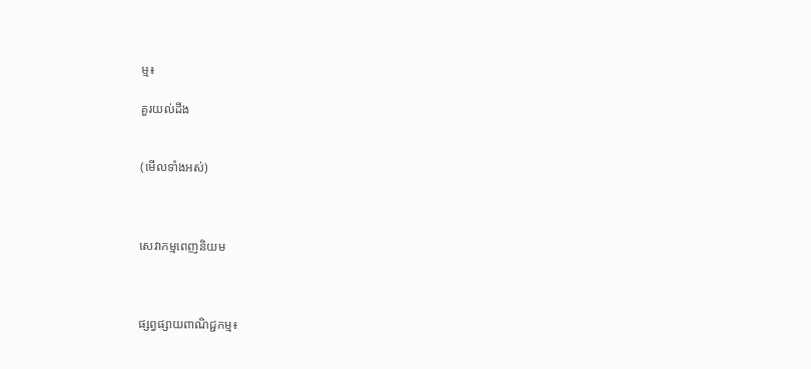ម្ម៖

គួរយល់ដឹង


(មើលទាំងអស់)



សេវាកម្មពេញនិយម



ផ្សព្វផ្សាយពាណិជ្ជកម្ម៖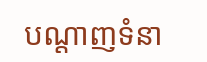បណ្តាញទំនា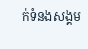ក់ទំនងសង្គម